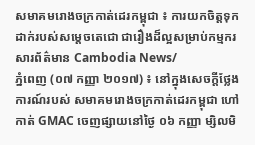សមាគមរោងចក្រកាត់ដេរកម្ពុជា ៖ ការយកចិត្តទុកដាក់របស់សម្ដេចតេជោ ជារឿងដ៏ល្អសម្រាប់កម្មករ
សារព័ត៌មាន Cambodia News/
ភ្នំពេញ (០៧ កញ្ញា ២០១៧) ៖ នៅក្នុងសេចក្ដីថ្លែងការណ៍របស់ សមាគមរោងចក្រកាត់ដេរកម្ពុជា ហៅកាត់ GMAC ចេញផ្សាយនៅថ្ងៃ ០៦ កញ្ញា ម្សិលមិ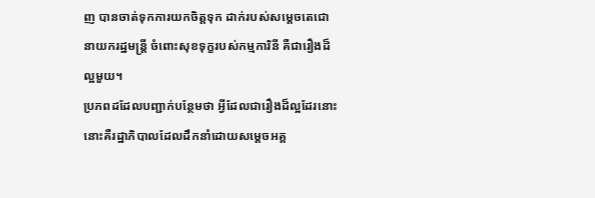ញ បានចាត់ទុកការយកចិត្តទុក ដាក់របស់សម្ដេចតេជោនាយករដ្ឋមន្ត្រី ចំពោះសុខទុក្ខរបស់កម្មការិនី គឺជារឿងដ៏ល្អមួយ។
ប្រភពដដែលបញ្ជាក់បន្ថែមថា អ្វីដែលជារឿងដ៏ល្អដែរនោះ នោះគឺរដ្ឋាភិបាលដែលដឹកនាំដោយសម្ដេចអគ្គ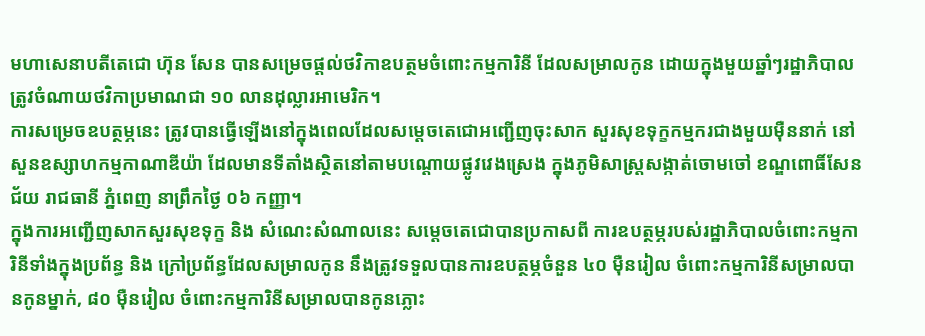មហាសេនាបតីតេជោ ហ៊ុន សែន បានសម្រេចផ្ដល់ថវិកាឧបត្ថមចំពោះកម្មការិនី ដែលសម្រាលកូន ដោយក្នុងមួយឆ្នាំៗរដ្ឋាភិបាលត្រូវចំណាយថវិកាប្រមាណជា ១០ លានដុល្លារអាមេរិក។
ការសម្រេចឧបត្ថម្ភនេះ ត្រូវបានធ្វើឡើងនៅក្នុងពេលដែលសម្ដេចតេជោអញ្ជើញចុះសាក សួរសុខទុក្ខកម្មករជាងមួយម៉ឺននាក់ នៅសួនឧស្សាហកម្មកាណាឌីយ៉ា ដែលមានទីតាំងស្ថិតនៅតាមបណ្ដោយផ្លូវវេងស្រេង ក្នុងភូមិសាស្ត្រសង្កាត់ចោមចៅ ខណ្ឌពោធិ៍សែនជ័យ រាជធានី ភ្នំពេញ នាព្រឹកថ្ងៃ ០៦ កញ្ញា។
ក្នុងការអញ្ជើញសាកសួរសុខទុក្ខ និង សំណេះសំណាលនេះ សម្ដេចតេជោបានប្រកាសពី ការឧបត្ថម្ភរបស់រដ្ឋាភិបាលចំពោះកម្មការិនីទាំងក្នុងប្រព័ន្ធ និង ក្រៅប្រព័ន្ធដែលសម្រាលកូន នឹងត្រូវទទួលបានការឧបត្ថម្ភចំនួន ៤០ ម៉ឺនរៀល ចំពោះកម្មការិនីសម្រាលបានកូនម្នាក់, ៨០ ម៉ឺនរៀល ចំពោះកម្មការិនីសម្រាលបានកូនភ្លោះ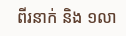ពីរនាក់ និង ១លា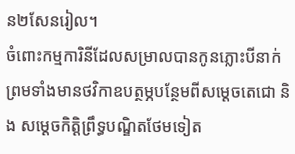ន២សែនរៀល។
ចំពោះកម្មការិនីដែលសម្រាលបានកូនភ្លោះបីនាក់ ព្រមទាំងមានថវិកាឧបត្ថម្ភបន្ថែមពីសម្ដេចតេជោ និង សម្ដេចកិត្តិព្រឹទ្ធបណ្ឌិតថែមទៀត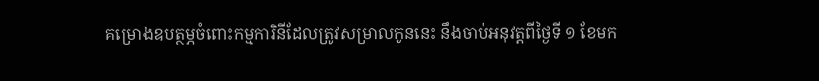គម្រោងឧបត្ថម្ភចំពោះកម្មការិនីដែលត្រូវសម្រាលកូននេះ នឹងចាប់អនុវត្តពីថ្ងៃទី ១ ខែមក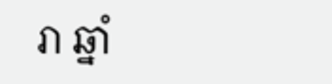រា ឆ្នាំ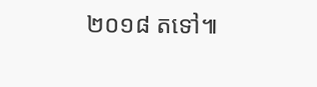២០១៨ តទៅ៕